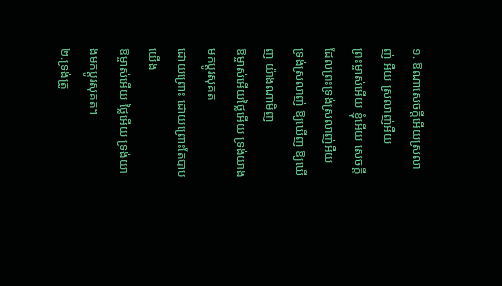១. ឱណាសេចក្តីអើយស្រលាញ់ អឺយ ស្រលាញ់អឺយ
ព្រះម្ចាស់អើយ ខ្ញុំអើយ សេចក្តីដែលព្រះទ្រង់ស្រលាញ់អឺយ
ទ្រង់ស្រលាញ់ ឱ្យឃើញ ឱ្យឃើញ យ៉ាងណាមិញ
ឱម្ចាស់អើយថ្លៃអើយ ទ្រង់យាងមកប្តូរសុគត
ដោយព្រោះ ដោយព្រោះតែបាបយើង
ឱម្ចាស់អើយ ថ្លៃអើយ ទ្រង់យាងមកប្តូរសុគត។
២.ទ្រង់ត្រូ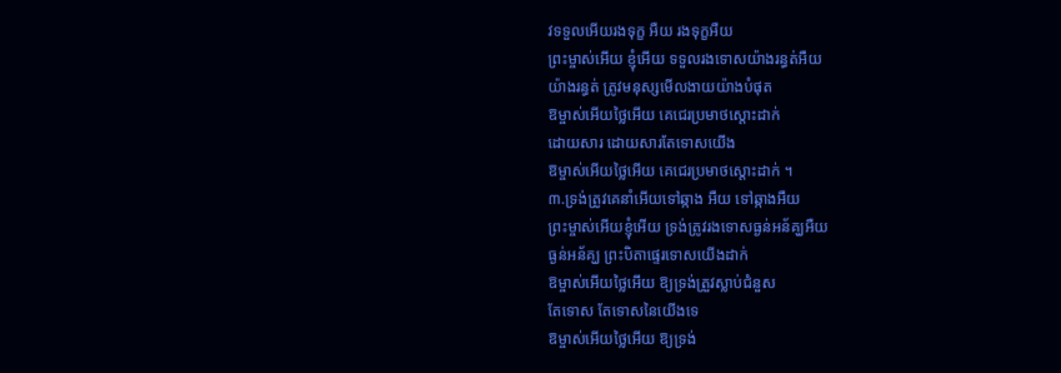វទទួលអើយរងទុក្ខ អឺយ រងទុក្ខអឺយ
ព្រះម្ចាស់អើយ ខ្ញុំអើយ ទទួលរងទោសយ៉ាងរន្ធត់អឺយ
យ៉ាងរន្ធត់ ត្រូវមនុស្សមើលងាយយ៉ាងបំផុត
ឱម្ចាស់អើយថ្លៃអើយ គេជេរប្រមាថស្តោះដាក់
ដោយសារ ដោយសារតែទោសយើង
ឱម្ចាស់អើយថ្លៃអើយ គេជេរប្រមាថស្តោះដាក់ ។
៣.ទ្រង់ត្រូវគេនាំអើយទៅឆ្កាង អឺយ ទៅឆ្កាងអឺយ
ព្រះម្ចាស់អើយខ្ញុំអើយ ទ្រង់ត្រូវរងទោសធ្ងន់អន័គ្ឃអឺយ
ធ្ងន់អន័គ្ឃ ព្រះបិតាផ្ទេរទោសយើងដាក់
ឱម្ចាស់អើយថ្លៃអើយ ឱ្យទ្រង់ត្រួវស្លាប់ជំនួស
តែទោស តែទោសនៃយើងទេ
ឱម្ចាស់អើយថ្លៃអើយ ឱ្យទ្រង់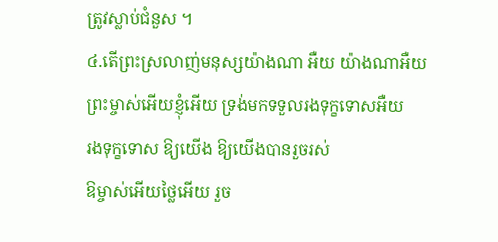ត្រូវស្លាប់ជំនួស ។
៤.តើព្រះស្រលាញ់មនុស្សយ៉ាងណា អឺយ យ៉ាងណាអឺយ
ព្រះម្ចាស់អើយខ្ញុំអើយ ទ្រង់មកទទួលរងទុក្ខទោសអឺយ
រងទុក្ខទោស ឱ្យយើង ឱ្យយើងបានរួចរស់
ឱម្ចាស់អើយថ្លៃអើយ រួច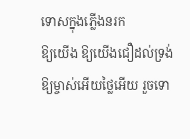ទោសក្នុងភ្លើងនរក
ឱ្យយើង ឱ្យយើងជឿដល់ទ្រង់
ឱ្យម្ចាស់អើយថ្លៃអើយ រួចទោ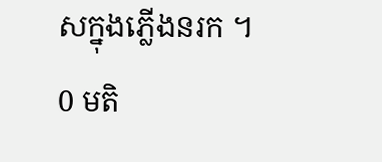សក្នុងភ្លើងនរក ។
0 មតិ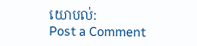យោបល់:
Post a Comment